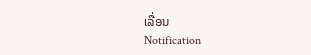ເລື່ອນ
Notification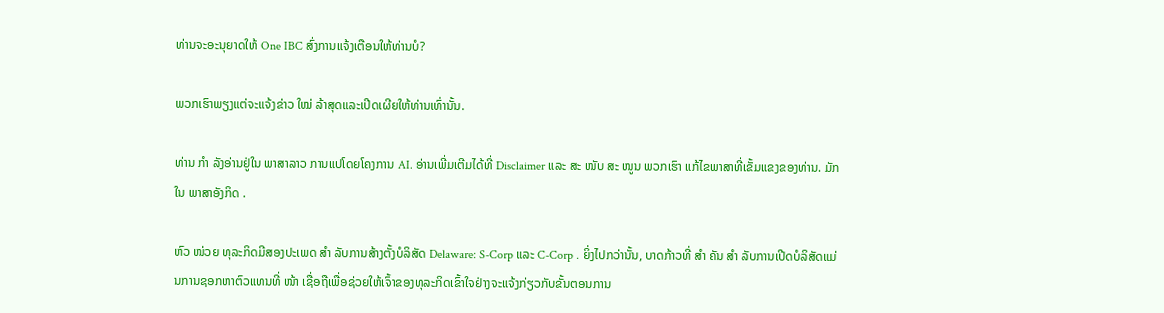ທ່ານຈະອະນຸຍາດໃຫ້ One IBC ສົ່ງການແຈ້ງເຕືອນໃຫ້ທ່ານບໍ?

ພວກເຮົາພຽງແຕ່ຈະແຈ້ງຂ່າວ ໃໝ່ ລ້າສຸດແລະເປີດເຜີຍໃຫ້ທ່ານເທົ່ານັ້ນ.

ທ່ານ ກຳ ລັງອ່ານຢູ່ໃນ ພາສາລາວ ການແປໂດຍໂຄງການ AI. ອ່ານເພີ່ມເຕີມໄດ້ທີ່ Disclaimer ແລະ ສະ ໜັບ ສະ ໜູນ ພວກເຮົາ ແກ້ໄຂພາສາທີ່ເຂັ້ມແຂງຂອງທ່ານ. ມັກໃນ ພາສາອັງກິດ .

ຫົວ ໜ່ວຍ ທຸລະກິດມີສອງປະເພດ ສຳ ລັບການສ້າງຕັ້ງບໍລິສັດ Delaware: S-Corp ແລະ C-Corp . ຍິ່ງໄປກວ່ານັ້ນ, ບາດກ້າວທີ່ ສຳ ຄັນ ສຳ ລັບການເປີດບໍລິສັດແມ່ນການຊອກຫາຕົວແທນທີ່ ໜ້າ ເຊື່ອຖືເພື່ອຊ່ວຍໃຫ້ເຈົ້າຂອງທຸລະກິດເຂົ້າໃຈຢ່າງຈະແຈ້ງກ່ຽວກັບຂັ້ນຕອນການ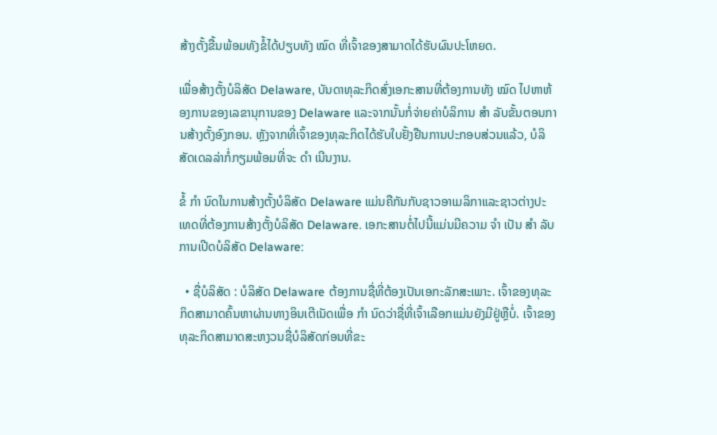ສ້າງຕັ້ງຂື້ນພ້ອມທັງຂໍ້ໄດ້ປຽບທັງ ໝົດ ທີ່ເຈົ້າຂອງສາມາດໄດ້ຮັບຜົນປະໂຫຍດ.

ເພື່ອສ້າງຕັ້ງບໍລິສັດ Delaware, ບັນດາທຸລະກິດສົ່ງເອກະສານທີ່ຕ້ອງການທັງ ໝົດ ໄປຫາຫ້ອງການຂອງເລຂານຸການຂອງ Delaware ແລະຈາກນັ້ນກໍ່ຈ່າຍຄ່າບໍລິການ ສຳ ລັບຂັ້ນຕອນການສ້າງຕັ້ງອົງກອນ. ຫຼັງຈາກທີ່ເຈົ້າຂອງທຸລະກິດໄດ້ຮັບໃບຢັ້ງຢືນການປະກອບສ່ວນແລ້ວ, ບໍລິສັດເດລລ່າກໍ່ກຽມພ້ອມທີ່ຈະ ດຳ ເນີນງານ.

ຂໍ້ ກຳ ນົດໃນການສ້າງຕັ້ງບໍລິສັດ Delaware ແມ່ນຄືກັນກັບຊາວອາເມລິກາແລະຊາວຕ່າງປະເທດທີ່ຕ້ອງການສ້າງຕັ້ງບໍລິສັດ Delaware. ເອກະສານຕໍ່ໄປນີ້ແມ່ນມີຄວາມ ຈຳ ເປັນ ສຳ ລັບການເປີດບໍລິສັດ Delaware:

  • ຊື່ບໍລິສັດ : ບໍລິສັດ Delaware ຕ້ອງການຊື່ທີ່ຕ້ອງເປັນເອກະລັກສະເພາະ. ເຈົ້າຂອງທຸລະກິດສາມາດຄົ້ນຫາຜ່ານທາງອິນເຕີເນັດເພື່ອ ກຳ ນົດວ່າຊື່ທີ່ເຈົ້າເລືອກແມ່ນຍັງມີຢູ່ຫຼືບໍ່. ເຈົ້າຂອງທຸລະກິດສາມາດສະຫງວນຊື່ບໍລິສັດກ່ອນທີ່ຂະ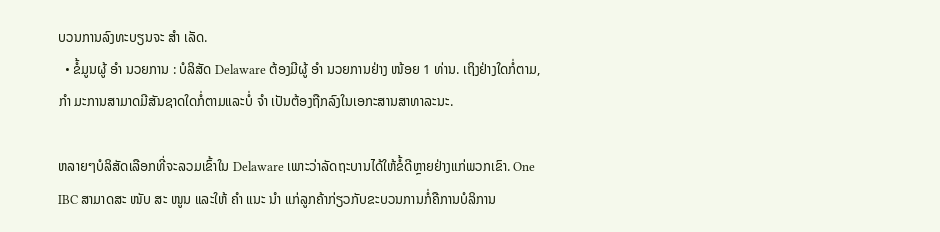ບວນການລົງທະບຽນຈະ ສຳ ເລັດ.
  • ຂໍ້ມູນຜູ້ ອຳ ນວຍການ : ບໍລິສັດ Delaware ຕ້ອງມີຜູ້ ອຳ ນວຍການຢ່າງ ໜ້ອຍ 1 ທ່ານ. ເຖິງຢ່າງໃດກໍ່ຕາມ, ກຳ ມະການສາມາດມີສັນຊາດໃດກໍ່ຕາມແລະບໍ່ ຈຳ ເປັນຕ້ອງຖືກລົງໃນເອກະສານສາທາລະນະ.

ຫລາຍໆບໍລິສັດເລືອກທີ່ຈະລວມເຂົ້າໃນ Delaware ເພາະວ່າລັດຖະບານໄດ້ໃຫ້ຂໍ້ດີຫຼາຍຢ່າງແກ່ພວກເຂົາ. One IBC ສາມາດສະ ໜັບ ສະ ໜູນ ແລະໃຫ້ ຄຳ ແນະ ນຳ ແກ່ລູກຄ້າກ່ຽວກັບຂະບວນການກໍ່ຄືການບໍລິການ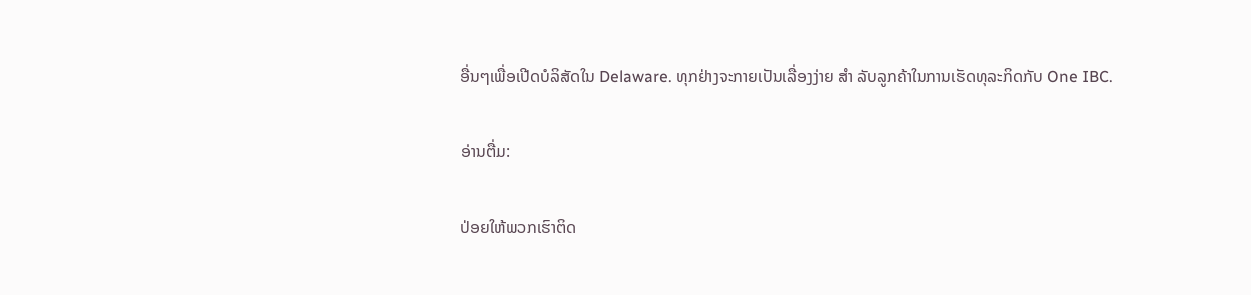ອື່ນໆເພື່ອເປີດບໍລິສັດໃນ Delaware. ທຸກຢ່າງຈະກາຍເປັນເລື່ອງງ່າຍ ສຳ ລັບລູກຄ້າໃນການເຮັດທຸລະກິດກັບ One IBC.

ອ່ານຕື່ມ:

ປ່ອຍໃຫ້ພວກເຮົາຕິດ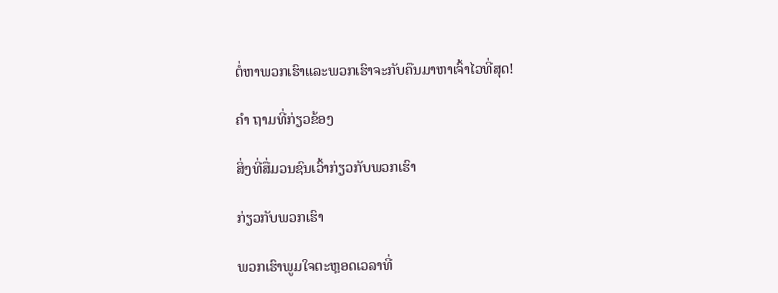ຕໍ່ຫາພວກເຮົາແລະພວກເຮົາຈະກັບຄືນມາຫາເຈົ້າໄວທີ່ສຸດ!

ຄຳ ຖາມທີ່ກ່ຽວຂ້ອງ

ສິ່ງທີ່ສື່ມວນຊົນເວົ້າກ່ຽວກັບພວກເຮົາ

ກ່ຽວກັບພວກເຮົາ

ພວກເຮົາພູມໃຈຕະຫຼອດເວລາທີ່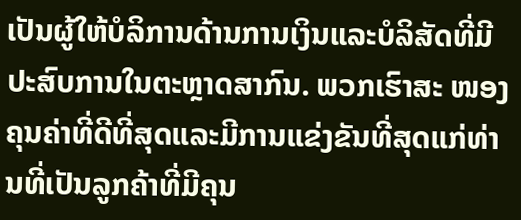ເປັນຜູ້ໃຫ້ບໍລິການດ້ານການເງິນແລະບໍລິສັດທີ່ມີປະສົບການໃນຕະຫຼາດສາກົນ. ພວກເຮົາສະ ໜອງ ຄຸນຄ່າທີ່ດີທີ່ສຸດແລະມີການແຂ່ງຂັນທີ່ສຸດແກ່ທ່ານທີ່ເປັນລູກຄ້າທີ່ມີຄຸນ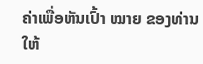ຄ່າເພື່ອຫັນເປົ້າ ໝາຍ ຂອງທ່ານໃຫ້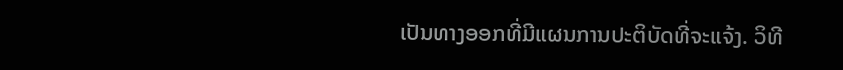ເປັນທາງອອກທີ່ມີແຜນການປະຕິບັດທີ່ຈະແຈ້ງ. ວິທີ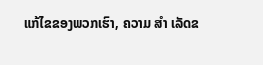ແກ້ໄຂຂອງພວກເຮົາ, ຄວາມ ສຳ ເລັດຂ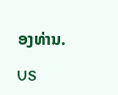ອງທ່ານ.

US